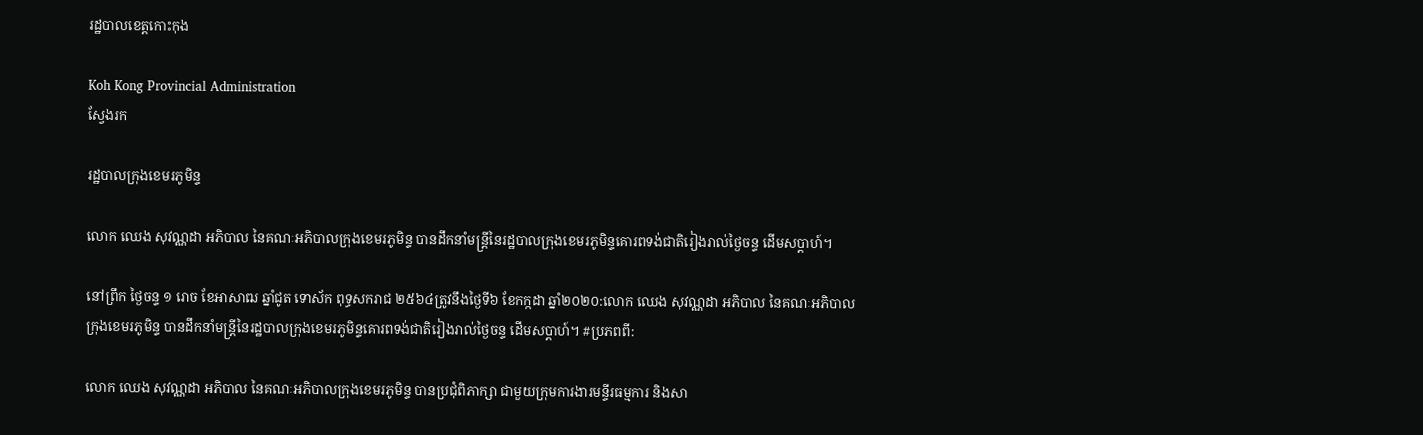រដ្ឋបាលខេត្តកោះកុង

Koh Kong Provincial Administration
ស្វែងរក

រដ្ឋបាលក្រុងខេមរភូមិន្ទ

លោក ឈេង សុវណ្ណដា អភិបាល នៃគណៈអភិបាលក្រុងខេមរភូមិន្ទ បានដឹកនាំមន្ត្រីនៃរដ្ឋបាលក្រុងខេមរភូមិន្ទគោរពទង់ជាតិរៀងរាល់ថ្ងៃចន្ទ ដេីមសប្តាហ៍។

នៅព្រឹក ថ្ងៃចន្ទ ១ រោច ខែអាសាឍ ឆ្នាំជូត ទោស័ក ពុទ្ធសករាជ ២៥៦៤ត្រូវនឹងថ្ងៃទី៦ ខែកក្កដា ឆ្នាំ២០២០:លោក ឈេង សុវណ្ណដា អភិបាល នៃគណៈអភិបាលក្រុងខេមរភូមិន្ទ បានដឹកនាំមន្ត្រីនៃរដ្ឋបាលក្រុងខេមរភូមិន្ទគោរពទង់ជាតិរៀងរាល់ថ្ងៃចន្ទ ដេីមសប្តាហ៍។ #ប្រភពពី:

លោក ឈេង សុវណ្ណដា អភិបាល នៃគណៈអភិបាលក្រុងខេមរភូមិន្ទ បានប្រជុំពិភាក្សា ជាមួយក្រុមការងារមន្ទីរធម្មការ និងសា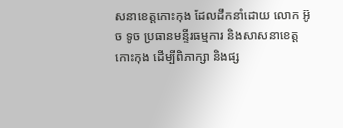សនាខេត្តកោះកុង ដែលដឹកនាំដោយ លោក អ៊ូច ទូច ប្រធានមន្ទីរធម្មការ និងសាសនាខេត្តកោះកុង ដើម្បីពិភាក្សា និងផ្ស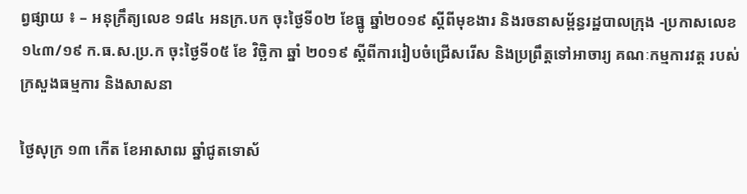ព្វផ្សាយ ៖ – អនុក្រឹត្យលេខ ១៨៤ អនក្រ.បក ចុះថ្ងៃទី០២ ខែធ្នូ ឆ្នាំ២០១៩ ស្តីពីមុខងារ និងរចនាសម្ព័ន្ធរដ្ឋបាលក្រុង -ប្រកាសលេខ ១៤៣/១៩ ក.ធ.ស.ប្រ.ក ចុះថ្ងៃទី០៥ ខែ វិច្ឆិកា ឆ្នាំ ២០១៩ ស្តីពីការរៀបចំជ្រើសរើស និងប្រព្រឹត្តទៅអាចារ្យ គណៈកម្មការវត្ត របស់ក្រសួងធម្មការ និងសាសនា

ថ្ងៃសុក្រ ១៣ កើត ខែអាសាឍ ឆ្នាំជូតទោស័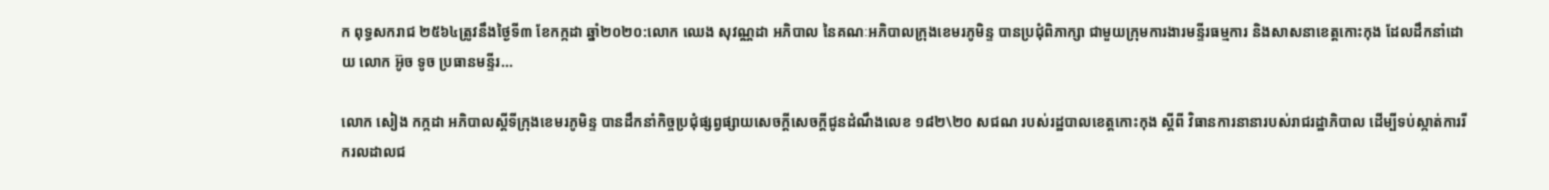ក ពុទ្ធសករាជ ២៥៦៤ត្រូវនឹងថ្ងៃទី៣ ខែកក្កដា ឆ្នាំ២០២០:លោក ឈេង សុវណ្ណដា អភិបាល នៃគណៈអភិបាលក្រុងខេមរភូមិន្ទ បានប្រជុំពិភាក្សា ជាមួយក្រុមការងារមន្ទីរធម្មការ និងសាសនាខេត្តកោះកុង ដែលដឹកនាំដោយ លោក អ៊ូច ទូច ប្រធានមន្ទីរ...

លោក សៀង កក្កដា អភិបាលស្តីទីក្រុងខេមរភូមិន្ទ បានដឹកនាំកិច្ចប្រជុំផ្សព្វផ្សាយសេចក្តីសេចក្តីជូនដំណឹងលេខ ១៨២\២០ សជណ របស់រដ្ឋបាលខេត្តកោះកុង ស្តីពី វិធានការនានារបស់រាជរដ្ឋាភិបាល ដើម្បីទប់ស្កាត់ការរីករលដាលជ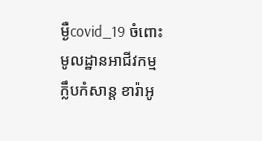ម្ងឺcovid_19 ចំពោះមូលដ្ឋានអាជីវកម្ម ក្លឹបកំសាន្ត ខារ៉ាអូ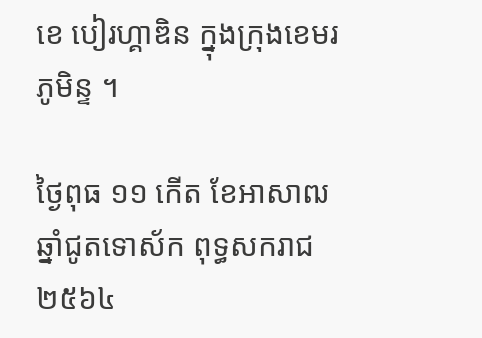ខេ បៀរហ្គាឌិន ក្នុងក្រុងខេមរភូមិន្ទ ។

ថ្ងៃពុធ ១១ កើត ខែអាសាឍ ឆ្នាំជូតទោស័ក ពុទ្ធសករាជ ២៥៦៤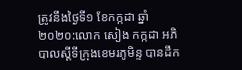ត្រូវនឹងថ្ងៃទី១ ខែកក្កដា ឆ្នាំ២០២០:លោក សៀង កក្កដា អភិបាលស្តីទីក្រុងខេមរភូមិន្ទ បានដឹក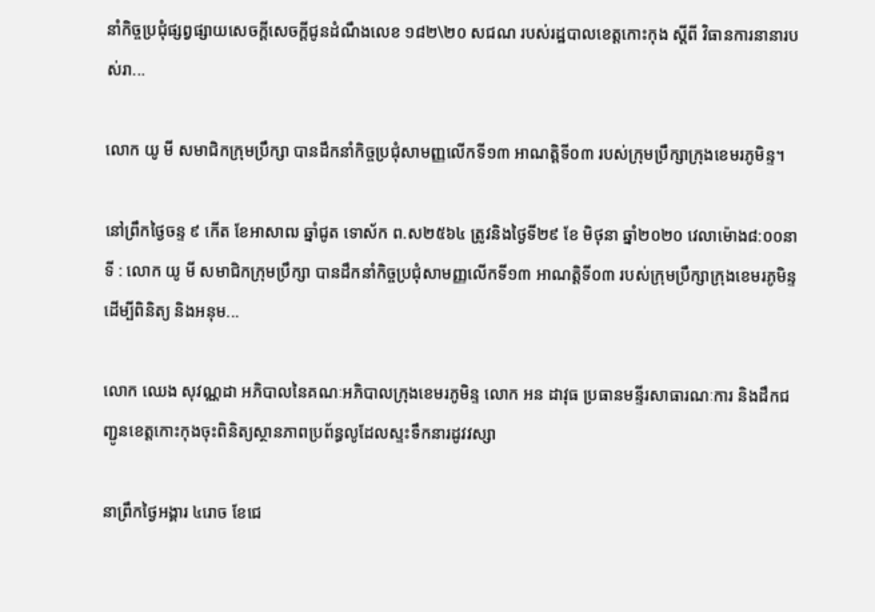នាំកិច្ចប្រជុំផ្សព្វផ្សាយសេចក្តីសេចក្តីជូនដំណឹងលេខ ១៨២\២០ សជណ របស់រដ្ឋបាលខេត្តកោះកុង ស្តីពី វិធានការនានារបស់រា...

លោក យូ មី សមាជិកក្រុមប្រឹក្សា បានដឹកនាំកិច្ចប្រជុំសាមញ្ញលេីកទី១៣ អាណត្តិទី០៣ របស់ក្រុមប្រឹក្សាក្រុងខេមរភូមិន្ទ។

នៅព្រឹកថ្ងៃចន្ទ ៩ កេីត ខែអាសាឍ ឆ្នាំជូត ទោស័ក ព.ស២៥៦៤ ត្រូវនិងថ្ងៃទី២៩ ខែ មិថុនា ឆ្នាំ២០២០ វេលាម៉ោង៨:០០នាទី : លោក យូ មី សមាជិកក្រុមប្រឹក្សា បានដឹកនាំកិច្ចប្រជុំសាមញ្ញលេីកទី១៣ អាណត្តិទី០៣ របស់ក្រុមប្រឹក្សាក្រុងខេមរភូមិន្ទដេីម្បីពិនិត្យ និងអនុម...

លោក ឈេង សុវណ្ណដា អភិបាលនៃគណៈអភិបាលក្រុងខេមរភូមិន្ទ លោក អន ដាវុធ ប្រធានមន្ទីរសាធារណៈការ និងដឹកជញ្ជូនខេត្តកោះកុងចុះពិនិត្យស្ថានភាពប្រព័ន្ធលូដែលស្ទះទឹកនារដូវវស្សា

នាព្រឹកថ្ងៃអង្គារ ៤រោច ខែជេ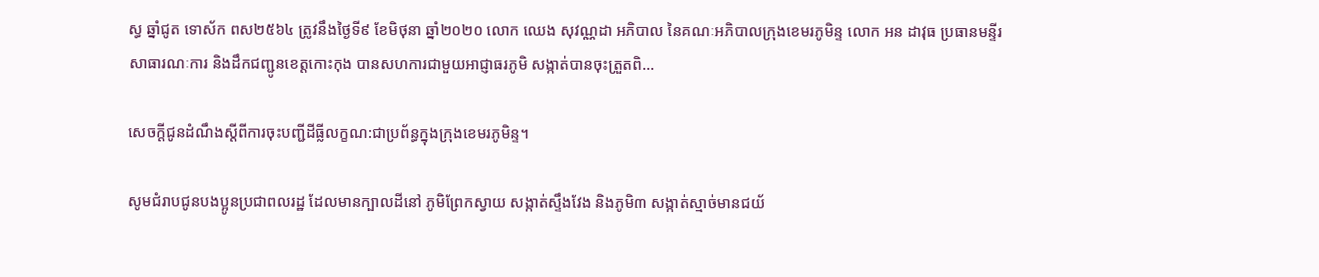ស្ធ ឆ្នាំជូត ទោស័ក ពស២៥៦៤ ត្រូវនឹងថ្ងៃទី៩ ខែមិថុនា ឆ្នាំ២០២០ លោក ឈេង សុវណ្ណដា អភិបាល នៃគណៈអភិបាលក្រុងខេមរភូមិន្ទ លោក អន ដាវុធ ប្រធានមន្ទីរសាធារណៈការ និងដឹកជញ្ជូនខេត្តកោះកុង បានសហការជាមួយអាជ្ញាធរភូមិ សង្កាត់បានចុះត្រួតពិ...

សេចក្តីជូនដំណឹងស្តីពីការចុះបញ្ជីដីធ្លីលក្ខណ:ជាប្រព័ន្ធក្នុងក្រុងខេមរភូមិន្ទ។

សូមជំរាបជូនបងប្អូនប្រជាពលរដ្ឋ ដែលមានក្បាលដីនៅ ភូមិព្រែកស្វាយ សង្កាត់ស្ទឹងវែង និងភូមិ៣ សង្កាត់ស្មាច់មានជយ័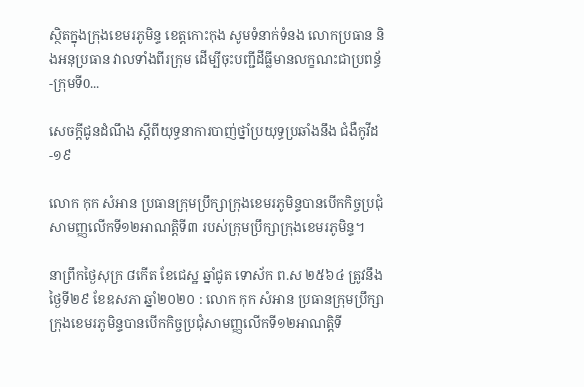ស្ថិតក្នុងក្រុងខេមរភូមិន្ទ ខេត្តកោះកុង សូមទំនាក់ទំនង លោកប្រធាន និងអនុប្រធាន វាលទាំងពីរក្រុម ដើម្បីចុះបញ្ជីដីធ្លីមានលក្ខណះជាប្រពន្ធ័ -ក្រុមទី0...

សេចក្តីជូនដំណឹង ស្តីពីយុទ្ធនាការបាញ់ថ្នាំប្រយុទ្ធប្រឆាំងនឹង ជំងឺកូវីដ-១៩

លោក កុក សំអាន ប្រធានក្រុមប្រឹក្សាក្រុងខេមរភូមិន្ទបានបេីកកិច្ចប្រជុំសាមញ្ញលេីកទី១២អាណត្តិទី៣ របស់ក្រុមប្រឹក្សាក្រុងខេមរភូមិន្ទ។

នាព្រឹកថ្ងៃសុក្រ ៨កេីត ខែជេស្ឋ ឆ្នាំជូត ទោស័ក ព.ស ២៥៦៤ ត្រូវនឹងថ្ងៃទី២៩ ខែឧសភា ឆ្នាំ២០២០ : លោក កុក សំអាន ប្រធានក្រុមប្រឹក្សាក្រុងខេមរភូមិន្ទបានបេីកកិច្ចប្រជុំសាមញ្ញលេីកទី១២អាណត្តិទី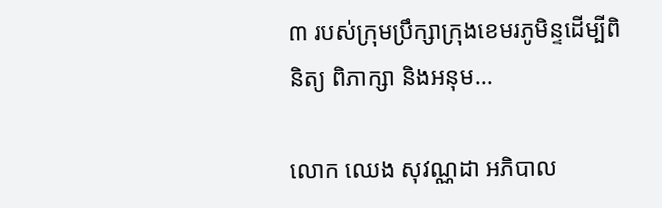៣ របស់ក្រុមប្រឹក្សាក្រុងខេមរភូមិន្ទដើម្បីពិនិត្យ ពិភាក្សា និងអនុម...

លោក ឈេង សុវណ្ណដា អភិបាល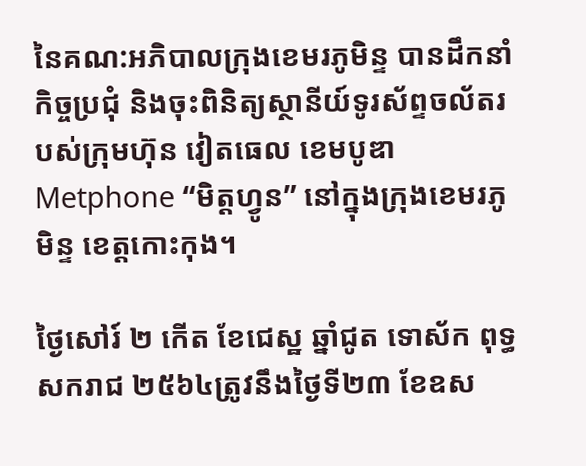នៃគណ:អភិបាលក្រុងខេមរភូមិន្ទ បានដឹកនាំកិច្ចប្រជុំ និងចុះពិនិត្យស្ថានីយ៍ទូរស័ព្ទចល័តរបស់ក្រុមហ៊ុន វៀតធេល ខេមបូឌា Metphone “មិត្តហ្វូន” នៅក្នុងក្រុងខេមរភូមិន្ទ ខេត្តកោះកុង។

ថ្ងៃសៅរ៍ ២ កើត ខែជេស្ឋ ឆ្នាំជូត ទោស័ក ពុទ្ធសករាជ ២៥៦៤ត្រូវនឹងថ្ងៃទី២៣ ខែឧស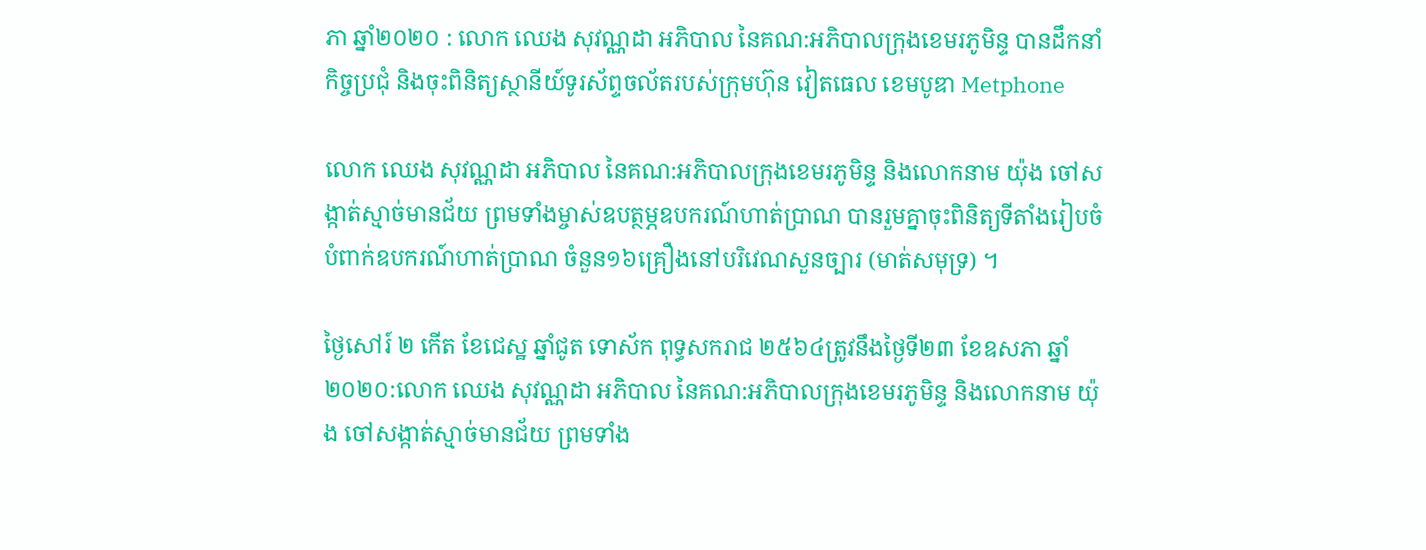ភា ឆ្នាំ២០២០ : លោក ឈេង សុវណ្ណដា អភិបាល នៃគណ:អភិបាលក្រុងខេមរភូមិន្ទ បានដឹកនាំកិច្ចប្រជុំ និងចុះពិនិត្យស្ថានីយ៍ទូរស័ព្ទចល័តរបស់ក្រុមហ៊ុន វៀតធេល ខេមបូឌា Metphone

លោក ឈេង សុវណ្ណដា អភិបាល នៃគណ:អភិបាលក្រុងខេមរភូមិន្ទ និងលោកនាម យ៉ុង ចៅសង្កាត់ស្មាច់មានជ័យ ព្រមទាំងម្ចាស់ឧបត្ថម្ភឧបករណ៍ហាត់ប្រាណ បានរួមគ្នាចុះពិនិត្យទីតាំងរៀបចំបំពាក់ឧបករណ៍ហាត់ប្រាណ ចំនួន១៦គ្រឿងនៅបរិវេណសួនច្បារ (មាត់សមុទ្រ) ។

ថ្ងៃសៅរ៍ ២ កើត ខែជេស្ឋ ឆ្នាំជូត ទោស័ក ពុទ្ធសករាជ ២៥៦៤ត្រូវនឹងថ្ងៃទី២៣ ខែឧសភា ឆ្នាំ២០២០:លោក ឈេង សុវណ្ណដា អភិបាល នៃគណ:អភិបាលក្រុងខេមរភូមិន្ទ និងលោកនាម យ៉ុង ចៅសង្កាត់ស្មាច់មានជ័យ ព្រមទាំង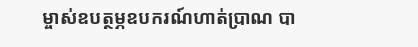ម្ចាស់ឧបត្ថម្ភឧបករណ៍ហាត់ប្រាណ បា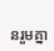នរួមគ្នា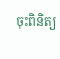ចុះពិនិត្យ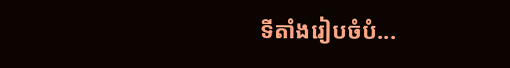ទីតាំងរៀបចំបំ...